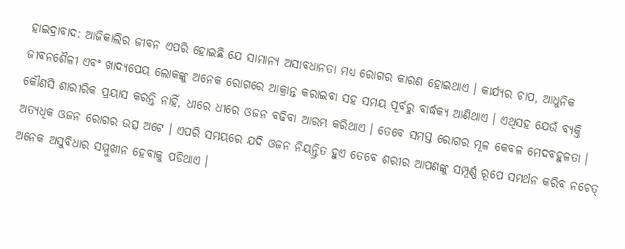ହାଇଦ୍ରାବାଦ: ଆଜିକାଲିର ଜୀବନ ଏପରି ହୋଇଛି ଯେ ସାମାନ୍ୟ ଅସାବଧାନତା ମଧ୍ୟ ରୋଗର କାରଣ ହୋଇଥାଏ । କାର୍ଯ୍ୟର ଚାପ, ଆଧୁନିକ ଜୀବନଶୈଳୀ ଏବଂ ଖାଦ୍ୟପେୟ ଲୋକଙ୍କୁ ଅନେକ ରୋଗରେ ଆକ୍ରାନ୍ତ କରାଇବା ସହ ସମୟ ପୂର୍ବରୁ ବାର୍ଦ୍ଧକ୍ୟ ଆଣିଥାଏ । ଏଥିସହ ଯେଉଁ ବ୍ୟକ୍ତି କୌଣସି ଶାରୀରିକ ପ୍ରୟାସ କରନ୍ତି ନାହିଁ, ଧୀରେ ଧୀରେ ଓଜନ ବଢିବା ଆରମ୍ଭ କରିଥାଏ । ତେବେ ସମସ୍ତ ରୋଗର ମୂଳ କେବଳ ମେଦବହୁଳତା । ଅତ୍ୟଧିକ ଓଜନ ରୋଗର ଉତ୍ସ ଅଟେ । ଏପରି ସମୟରେ ଯଦି ଓଜନ ନିୟନ୍ତ୍ରିତ ହୁଏ ତେବେ ଶରୀର ଆପଣଙ୍କୁ ସମ୍ପୂର୍ଣ୍ଣ ରୂପେ ସମର୍ଥନ କରିବ ନଚେତ୍ ଅନେକ ଅସୁବିଧାର ସମ୍ମୁଖୀନ ହେବାକୁ ପଡିଥାଏ ।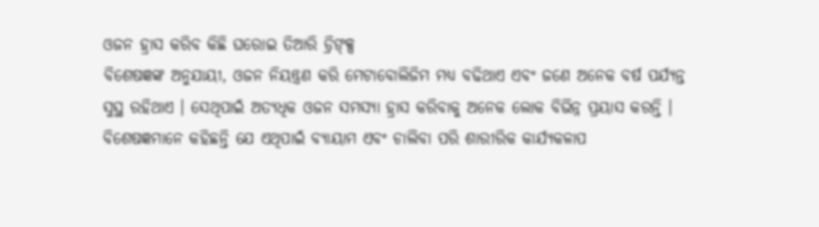ଓଜନ ହ୍ରାସ କରିବ କିଛି ଘରୋଇ ତିଆରି ଡ୍ରିଙ୍କ୍ସ
ବିଶେଷଜ୍ଞଙ୍କ ଅନୁଯାୟୀ, ଓଜନ ନିୟନ୍ତ୍ରଣ କରି ମେଟାବୋଲିଜିମ ମଧ୍ୟ ବଢିଥାଏ ଏବଂ ଜଣେ ଅନେକ ବର୍ଷ ପର୍ଯ୍ୟନ୍ତ ସୁସ୍ଥ ରହିଥାଏ । ସେଥିପାଇଁ ଅତ୍ୟଧିକ ଓଜନ ସମସ୍ୟା ହ୍ରାସ କରିବାକୁ ଅନେକ ଲୋକ ବିଭିନ୍ନ ପ୍ରୟାସ କରନ୍ତି । ବିଶେଷଜ୍ଞମାନେ କହିଛନ୍ତି ଯେ ଏଥିପାଇଁ ବ୍ୟାୟାମ ଏବଂ ଚାଲିବା ପରି ଶାରୀରିକ କାର୍ଯ୍ୟକଳାପ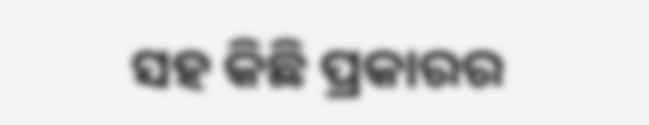ସହ କିଛି ପ୍ରକାରର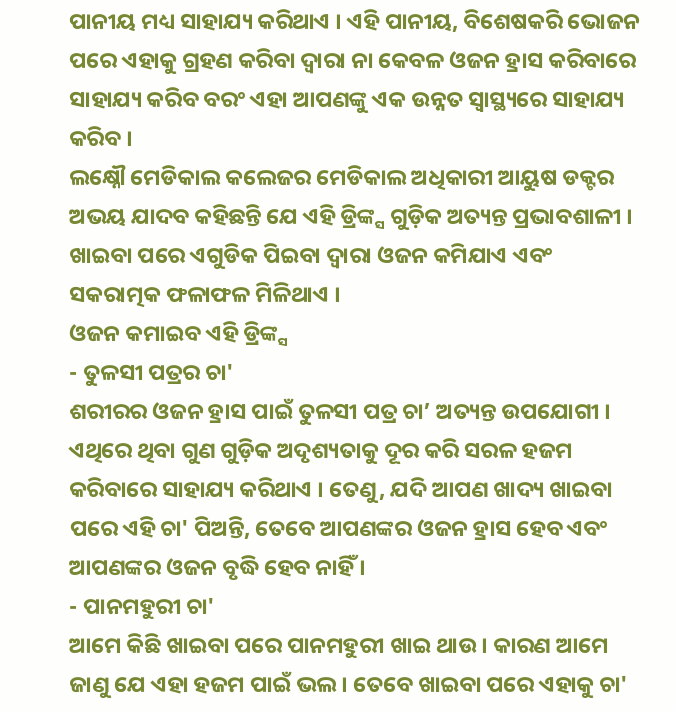ପାନୀୟ ମଧ୍ୟ ସାହାଯ୍ୟ କରିଥାଏ । ଏହି ପାନୀୟ, ବିଶେଷକରି ଭୋଜନ ପରେ ଏହାକୁ ଗ୍ରହଣ କରିବା ଦ୍ୱାରା ନା କେବଳ ଓଜନ ହ୍ରାସ କରିବାରେ ସାହାଯ୍ୟ କରିବ ବରଂ ଏହା ଆପଣଙ୍କୁ ଏକ ଉନ୍ନତ ସ୍ୱାସ୍ଥ୍ୟରେ ସାହାଯ୍ୟ କରିବ ।
ଲକ୍ଷ୍ନୌ ମେଡିକାଲ କଲେଜର ମେଡିକାଲ ଅଧିକାରୀ ଆୟୁଷ ଡକ୍ଟର ଅଭୟ ଯାଦବ କହିଛନ୍ତି ଯେ ଏହି ଡ୍ରିଙ୍କ୍ସ ଗୁଡ଼ିକ ଅତ୍ୟନ୍ତ ପ୍ରଭାବଶାଳୀ । ଖାଇବା ପରେ ଏଗୁଡିକ ପିଇବା ଦ୍ୱାରା ଓଜନ କମିଯାଏ ଏବଂ ସକରାତ୍ମକ ଫଳାଫଳ ମିଳିଥାଏ ।
ଓଜନ କମାଇବ ଏହି ଡ୍ରିଙ୍କ୍ସ
- ତୁଳସୀ ପତ୍ରର ଚା'
ଶରୀରର ଓଜନ ହ୍ରାସ ପାଇଁ ତୁଳସୀ ପତ୍ର ଚା’ ଅତ୍ୟନ୍ତ ଉପଯୋଗୀ । ଏଥିରେ ଥିବା ଗୁଣ ଗୁଡ଼ିକ ଅଦୃଶ୍ୟତାକୁ ଦୂର କରି ସରଳ ହଜମ କରିବାରେ ସାହାଯ୍ୟ କରିଥାଏ । ତେଣୁ, ଯଦି ଆପଣ ଖାଦ୍ୟ ଖାଇବା ପରେ ଏହି ଚା' ପିଅନ୍ତି, ତେବେ ଆପଣଙ୍କର ଓଜନ ହ୍ରାସ ହେବ ଏବଂ ଆପଣଙ୍କର ଓଜନ ବୃଦ୍ଧି ହେବ ନାହିଁ ।
- ପାନମହୁରୀ ଚା'
ଆମେ କିଛି ଖାଇବା ପରେ ପାନମହୁରୀ ଖାଇ ଥାଉ । କାରଣ ଆମେ ଜାଣୁ ଯେ ଏହା ହଜମ ପାଇଁ ଭଲ । ତେବେ ଖାଇବା ପରେ ଏହାକୁ ଚା'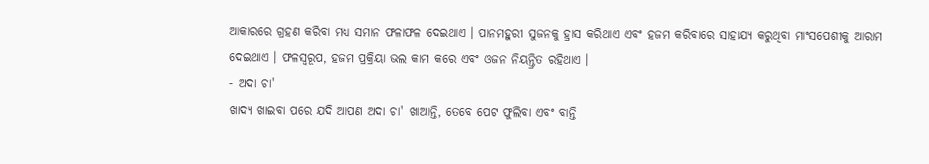ଆକାରରେ ଗ୍ରହଣ କରିବା ମଧ୍ୟ ସମାନ ଫଳାଫଳ ଦେଇଥାଏ । ପାନମହୁରୀ ସୁଜନକୁ ହ୍ରାସ କରିଥାଏ ଏବଂ ହଜମ କରିବାରେ ସାହାଯ୍ୟ କରୁଥିବା ମାଂସପେଶୀକୁ ଆରାମ ଦେଇଥାଏ । ଫଳସ୍ୱରୂପ, ହଜମ ପ୍ରକ୍ରିୟା ଭଲ କାମ କରେ ଏବଂ ଓଜନ ନିୟନ୍ତ୍ରିତ ରହିଥାଏ ।
- ଅଦା ଚା'
ଖାଦ୍ୟ ଖାଇବା ପରେ ଯଦି ଆପଣ ଅଦା ଚା' ଖାଆନ୍ତି, ତେବେ ପେଟ ଫୁଲିବା ଏବଂ ବାନ୍ତି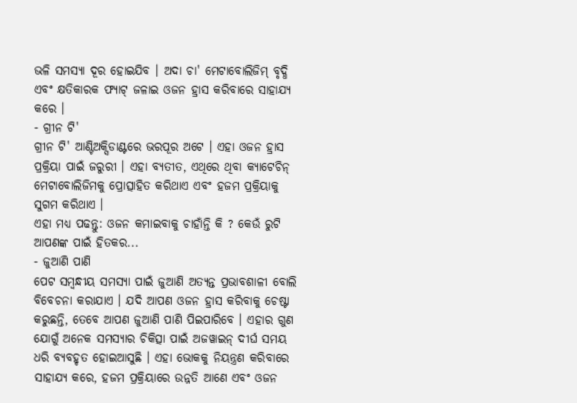ଭଳି ସମସ୍ୟା ଦୂର ହୋଇଯିବ । ଅଦା ଚା' ମେଟାବୋଲିଜିମ୍ ବୃଦ୍ଧି ଏବଂ କ୍ଷତିକାରକ ଫ୍ୟାଟ୍ ଜଳାଇ ଓଜନ ହ୍ରାସ କରିବାରେ ସାହାଯ୍ୟ କରେ ।
- ଗ୍ରୀନ ଟି'
ଗ୍ରୀନ ଟି' ଆଣ୍ଟିଅକ୍ସିଡାଣ୍ଟରେ ଭରପୂର ଅଟେ । ଏହା ଓଜନ ହ୍ରାସ ପ୍ରକ୍ରିୟା ପାଇଁ ଜରୁରୀ । ଏହା ବ୍ୟତୀତ, ଏଥିରେ ଥିବା କ୍ୟାଟେଚିନ୍ ମେଟାବୋଲିଜିମକୁ ପ୍ରୋତ୍ସାହିତ କରିଥାଏ ଏବଂ ହଜମ ପ୍ରକ୍ରିୟାକୁ ସୁଗମ କରିଥାଏ ।
ଏହା ମଧ୍ୟ ପଢନ୍ତୁ: ଓଜନ କମାଇବାକୁ ଚାହାଁନ୍ତି କି ? କେଉଁ ରୁଟି ଆପଣଙ୍କ ପାଇଁ ହିତକର...
- ଜୁଆଣି ପାଣି
ପେଟ ସମ୍ବନ୍ଧୀୟ ସମସ୍ୟା ପାଇଁ ଜୁଆଣି ଅତ୍ୟନ୍ତ ପ୍ରଭାବଶାଳୀ ବୋଲି ବିବେଚନା କରାଯାଏ । ଯଦି ଆପଣ ଓଜନ ହ୍ରାସ କରିବାକୁ ଚେଷ୍ଟା କରୁଛନ୍ତି, ତେବେ ଆପଣ ଜୁଆଣି ପାଣି ପିଇପାରିବେ । ଏହାର ଗୁଣ ଯୋଗୁଁ ଅନେକ ସମସ୍ୟାର ଚିକିତ୍ସା ପାଇଁ ଅଜୱାଇନ୍ ଦୀର୍ଘ ସମୟ ଧରି ବ୍ୟବହୃତ ହୋଇଆସୁଛି । ଏହା ଭୋକକୁ ନିୟନ୍ତ୍ରଣ କରିବାରେ ସାହାଯ୍ୟ କରେ, ହଜମ ପ୍ରକ୍ରିୟାରେ ଉନ୍ନତି ଆଣେ ଏବଂ ଓଜନ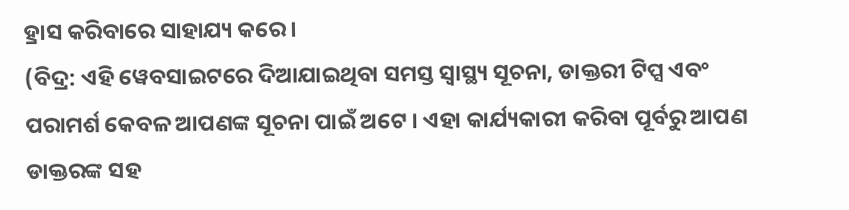ହ୍ରାସ କରିବାରେ ସାହାଯ୍ୟ କରେ ।
(ବିଦ୍ର: ଏହି ୱେବସାଇଟରେ ଦିଆଯାଇଥିବା ସମସ୍ତ ସ୍ୱାସ୍ଥ୍ୟ ସୂଚନା, ଡାକ୍ତରୀ ଟିପ୍ସ ଏବଂ ପରାମର୍ଶ କେବଳ ଆପଣଙ୍କ ସୂଚନା ପାଇଁ ଅଟେ । ଏହା କାର୍ଯ୍ୟକାରୀ କରିବା ପୂର୍ବରୁ ଆପଣ ଡାକ୍ତରଙ୍କ ସହ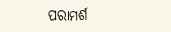ପରାମର୍ଶ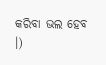କରିବା ଭଲ ହେବ ।)